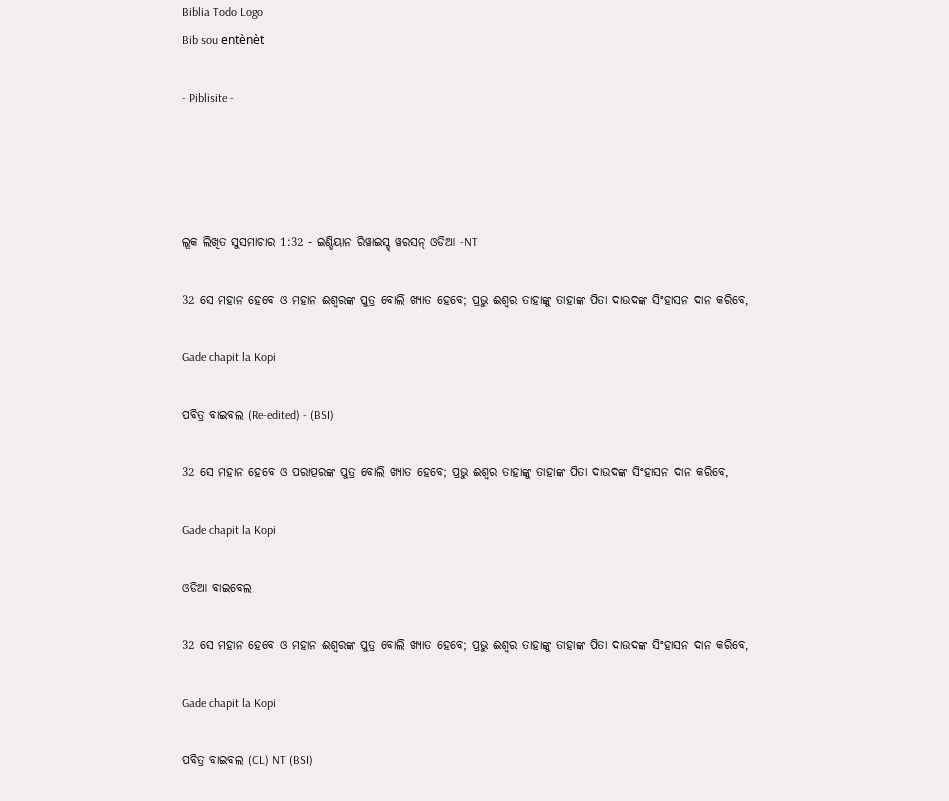Biblia Todo Logo
Bib sou entènèt

- Piblisite -




ଲୂକ ଲିଖିତ ସୁସମାଚାର 1:32 - ଇଣ୍ଡିୟାନ ରିୱାଇସ୍ଡ୍ ୱରସନ୍ ଓଡିଆ -NT

32 ସେ ମହାନ ହେବେ ଓ ମହାନ ଈଶ୍ବରଙ୍କ ପୁତ୍ର ବୋଲି ଖ୍ୟାତ ହେବେ; ପ୍ରଭୁ ଈଶ୍ବର ତାହାଙ୍କୁ ତାହାଙ୍କ ପିତା ଦାଉଦଙ୍କ ସିଂହାସନ ଦାନ କରିବେ,

Gade chapit la Kopi

ପବିତ୍ର ବାଇବଲ (Re-edited) - (BSI)

32 ସେ ମହାନ ହେବେ ଓ ପରାତ୍ପରଙ୍କ ପୁତ୍ର ବୋଲି ଖ୍ୟାତ ହେବେ; ପ୍ରଭୁ ଈଶ୍ଵର ତାହାଙ୍କୁ ତାହାଙ୍କ ପିତା ଦାଉଦଙ୍କ ସିଂହାସନ ଦାନ କରିବେ,

Gade chapit la Kopi

ଓଡିଆ ବାଇବେଲ

32 ସେ ମହାନ ହେବେ ଓ ମହାନ ଈଶ୍ୱରଙ୍କ ପୁତ୍ର ବୋଲି ଖ୍ୟାତ ହେବେ; ପ୍ରଭୁ ଈଶ୍ୱର ତାହାଙ୍କୁ ତାହାଙ୍କ ପିତା ଦାଉଦଙ୍କ ସିଂହାସନ ଦାନ କରିବେ,

Gade chapit la Kopi

ପବିତ୍ର ବାଇବଲ (CL) NT (BSI)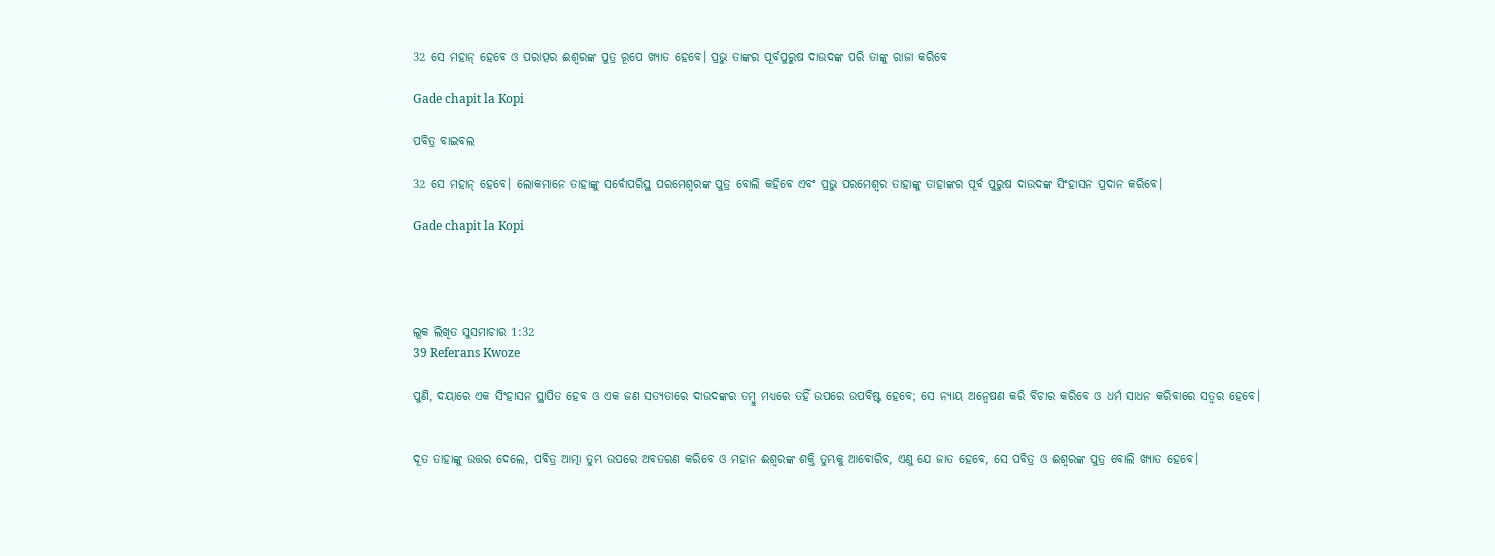32 ସେ ମହାନ୍ ହେବେ ଓ ପରାତ୍ପର ଈଶ୍ୱରଙ୍କ ପୁତ୍ର ରୂପେ ଖ୍ୟାତ ହେବେ। ପ୍ରଭୁ ତାଙ୍କର ପୂର୍ବପୁରୁଷ ଦାଉଦଙ୍କ ପରି ତାଙ୍କୁ ରାଜା କରିବେ

Gade chapit la Kopi

ପବିତ୍ର ବାଇବଲ

32 ସେ ମହାନ୍ ହେବେ। ଲୋକମାନେ ତାହାଙ୍କୁ ସର୍ବୋପରିସ୍ଥ ପରମେଶ୍ୱରଙ୍କ ପୁତ୍ର ବୋଲି କହିବେ ଏବଂ ପ୍ରଭୁ ପରମେଶ୍ୱର ତାହାଙ୍କୁ ତାହାଙ୍କର ପୂର୍ବ ପୁରୁଷ ଦାଉଦଙ୍କ ସିଂହାସନ ପ୍ରଦାନ କରିବେ।

Gade chapit la Kopi




ଲୂକ ଲିଖିତ ସୁସମାଚାର 1:32
39 Referans Kwoze

ପୁଣି, ଦୟାରେ ଏକ ସିଂହାସନ ସ୍ଥାପିତ ହେବ ଓ ଏକ ଜଣ ସତ୍ୟତାରେ ଦାଉଦଙ୍କର ତମ୍ବୁ ମଧ୍ୟରେ ତହିଁ ଉପରେ ଉପବିଷ୍ଟ ହେବେ; ସେ ନ୍ୟାୟ ଅନ୍ଵେଷଣ କରି ବିଚାର କରିବେ ଓ ଧର୍ମ ସାଧନ କରିବାରେ ସତ୍ୱର ହେବେ।


ଦୂତ ତାହାଙ୍କୁ ଉତ୍ତର ଦେଲେ, ପବିତ୍ର ଆତ୍ମା ତୁମ୍ଭ ଉପରେ ଅବତରଣ କରିବେ ଓ ମହାନ ଈଶ୍ବରଙ୍କ ଶକ୍ତି ତୁମ୍ଭକୁ ଆବୋରିବ, ଏଣୁ ଯେ ଜାତ ହେବେ, ସେ ପବିତ୍ର ଓ ଈଶ୍ବରଙ୍କ ପୁତ୍ର ବୋଲି ଖ୍ୟାତ ହେବେ।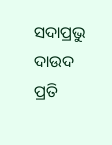ସଦାପ୍ରଭୁ ଦାଉଦ ପ୍ରତି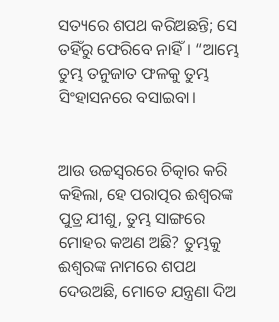ସତ୍ୟରେ ଶପଥ କରିଅଛନ୍ତି; ସେ ତହିଁରୁ ଫେରିବେ ନାହିଁ। “ଆମ୍ଭେ ତୁମ୍ଭ ତନୁଜାତ ଫଳକୁ ତୁମ୍ଭ ସିଂହାସନରେ ବସାଇବା।


ଆଉ ଉଚ୍ଚସ୍ୱରରେ ଚିତ୍କାର କରି କହିଲା, ହେ ପରାତ୍ପର ଈଶ୍ବରଙ୍କ ପୁତ୍ର ଯୀଶୁ, ତୁମ୍ଭ ସାଙ୍ଗରେ ମୋହର କଅଣ ଅଛି? ତୁମ୍ଭକୁ ଈଶ୍ବରଙ୍କ ନାମରେ ଶପଥ ଦେଉଅଛି, ମୋତେ ଯନ୍ତ୍ରଣା ଦିଅ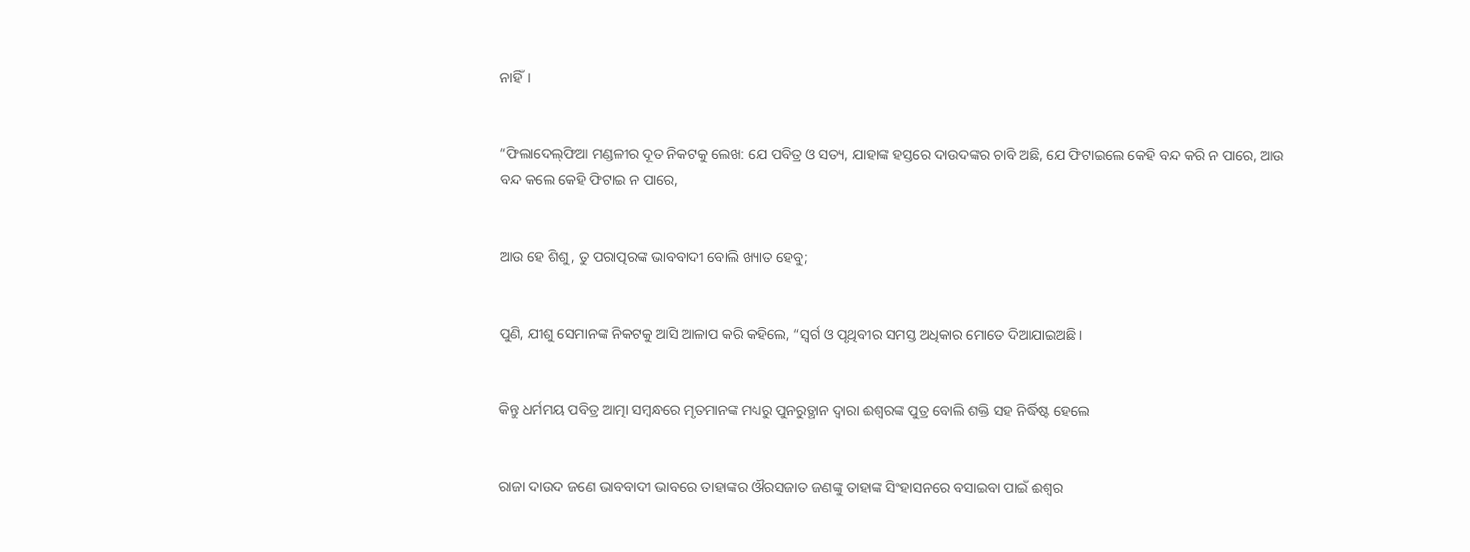ନାହିଁ।


“ଫିଲାଦେଲ୍‌ଫିଆ ମଣ୍ଡଳୀର ଦୂତ ନିକଟକୁ ଲେଖ: ଯେ ପବିତ୍ର ଓ ସତ୍ୟ, ଯାହାଙ୍କ ହସ୍ତରେ ଦାଉଦଙ୍କର ଚାବି ଅଛି, ଯେ ଫିଟାଇଲେ କେହି ବନ୍ଦ କରି ନ ପାରେ, ଆଉ ବନ୍ଦ କଲେ କେହି ଫିଟାଇ ନ ପାରେ,


ଆଉ ହେ ଶିଶୁ, ତୁ ପରାତ୍ପରଙ୍କ ଭାବବାଦୀ ବୋଲି ଖ୍ୟାତ ହେବୁ;


ପୁଣି, ଯୀଶୁ ସେମାନଙ୍କ ନିକଟକୁ ଆସି ଆଳାପ କରି କହିଲେ, “ସ୍ୱର୍ଗ ଓ ପୃଥିବୀର ସମସ୍ତ ଅଧିକାର ମୋତେ ଦିଆଯାଇଅଛି।


କିନ୍ତୁ ଧର୍ମମୟ ପବିତ୍ର ଆତ୍ମା ସମ୍ବନ୍ଧରେ ମୃତମାନଙ୍କ ମଧ୍ୟରୁ ପୁନରୁତ୍ଥାନ ଦ୍ୱାରା ଈଶ୍ବରଙ୍କ ପୁତ୍ର ବୋଲି ଶକ୍ତି ସହ ନିର୍ଦ୍ଧିଷ୍ଟ ହେଲେ


ରାଜା ଦାଉଦ ଜଣେ ଭାବବାଦୀ ଭାବରେ ତାହାଙ୍କର ଔରସଜାତ ଜଣଙ୍କୁ ତାହାଙ୍କ ସିଂହାସନରେ ବସାଇବା ପାଇଁ ଈଶ୍ବର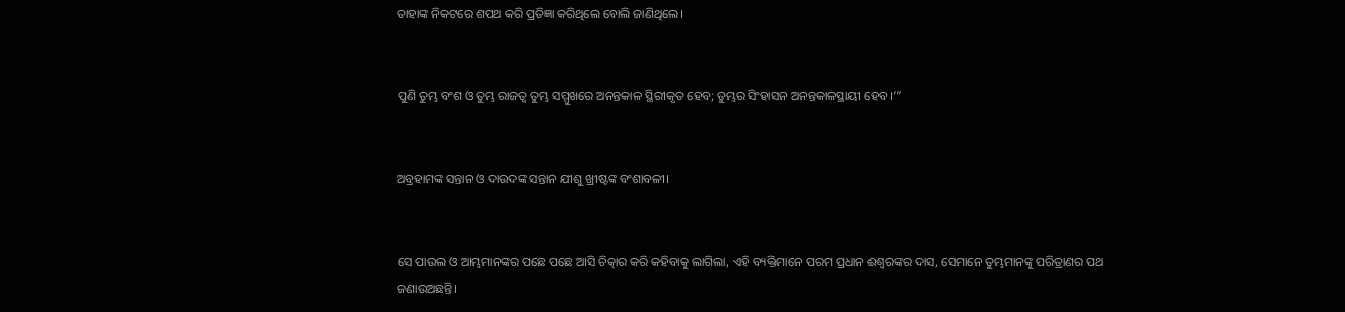ତାହାଙ୍କ ନିକଟରେ ଶପଥ କରି ପ୍ରତିଜ୍ଞା କରିଥିଲେ ବୋଲି ଜାଣିଥିଲେ।


ପୁଣି ତୁମ୍ଭ ବଂଶ ଓ ତୁମ୍ଭ ରାଜତ୍ୱ ତୁମ୍ଭ ସମ୍ମୁଖରେ ଅନନ୍ତକାଳ ସ୍ଥିରୀକୃତ ହେବ; ତୁମ୍ଭର ସିଂହାସନ ଅନନ୍ତକାଳସ୍ଥାୟୀ ହେବ।’”


ଅବ୍ରହାମଙ୍କ ସନ୍ତାନ ଓ ଦାଉଦଙ୍କ ସନ୍ତାନ ଯୀଶୁ ଖ୍ରୀଷ୍ଟଙ୍କ ବଂଶାବଳୀ।


ସେ ପାଉଲ ଓ ଆମ୍ଭମାନଙ୍କର ପଛେ ପଛେ ଆସି ଚିତ୍କାର କରି କହିବାକୁ ଲାଗିଲା, ଏହି ବ୍ୟକ୍ତିମାନେ ପରମ ପ୍ରଧାନ ଈଶ୍ବରଙ୍କର ଦାସ, ସେମାନେ ତୁମ୍ଭମାନଙ୍କୁ ପରିତ୍ରାଣର ପଥ ଜଣାଉଅଛନ୍ତି।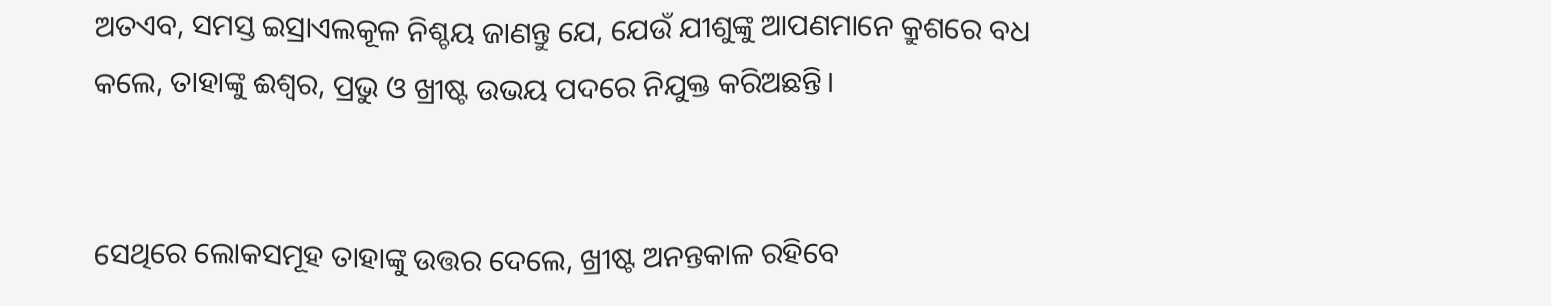ଅତଏବ, ସମସ୍ତ ଇସ୍ରାଏଲକୂଳ ନିଶ୍ଚୟ ଜାଣନ୍ତୁ ଯେ, ଯେଉଁ ଯୀଶୁଙ୍କୁ ଆପଣମାନେ କ୍ରୁଶରେ ବଧ କଲେ, ତାହାଙ୍କୁ ଈଶ୍ବର, ପ୍ରଭୁ ଓ ଖ୍ରୀଷ୍ଟ ଉଭୟ ପଦରେ ନିଯୁକ୍ତ କରିଅଛନ୍ତି।


ସେଥିରେ ଲୋକସମୂହ ତାହାଙ୍କୁ ଉତ୍ତର ଦେଲେ, ଖ୍ରୀଷ୍ଟ ଅନନ୍ତକାଳ ରହିବେ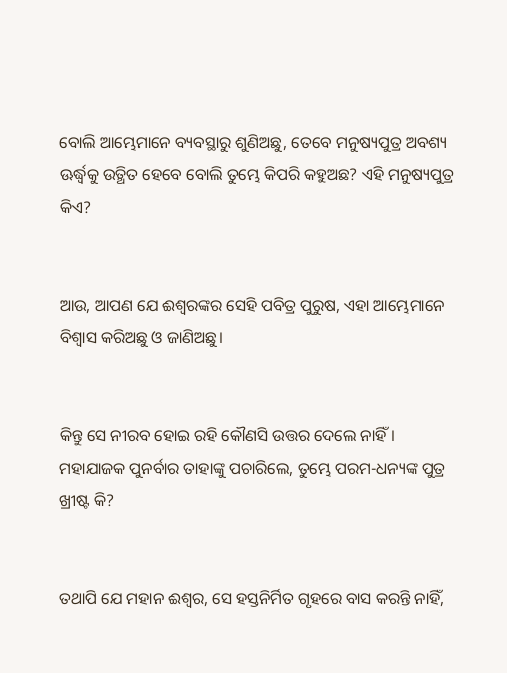ବୋଲି ଆମ୍ଭେମାନେ ବ୍ୟବସ୍ଥାରୁ ଶୁଣିଅଛୁ, ତେବେ ମନୁଷ୍ୟପୁତ୍ର ଅବଶ୍ୟ ଊର୍ଦ୍ଧ୍ୱକୁ ଉତ୍ଥିତ ହେବେ ବୋଲି ତୁମ୍ଭେ କିପରି କହୁଅଛ? ଏହି ମନୁଷ୍ୟପୁତ୍ର କିଏ?


ଆଉ, ଆପଣ ଯେ ଈଶ୍ବରଙ୍କର ସେହି ପବିତ୍ର ପୁରୁଷ, ଏହା ଆମ୍ଭେମାନେ ବିଶ୍ୱାସ କରିଅଛୁ ଓ ଜାଣିଅଛୁ।


କିନ୍ତୁ ସେ ନୀରବ ହୋଇ ରହି କୌଣସି ଉତ୍ତର ଦେଲେ ନାହିଁ। ମହାଯାଜକ ପୁନର୍ବାର ତାହାଙ୍କୁ ପଚାରିଲେ, ତୁମ୍ଭେ ପରମ-ଧନ୍ୟଙ୍କ ପୁତ୍ର ଖ୍ରୀଷ୍ଟ କି?


ତଥାପି ଯେ ମହାନ ଈଶ୍ବର, ସେ ହସ୍ତନିର୍ମିତ ଗୃହରେ ବାସ କରନ୍ତି ନାହିଁ,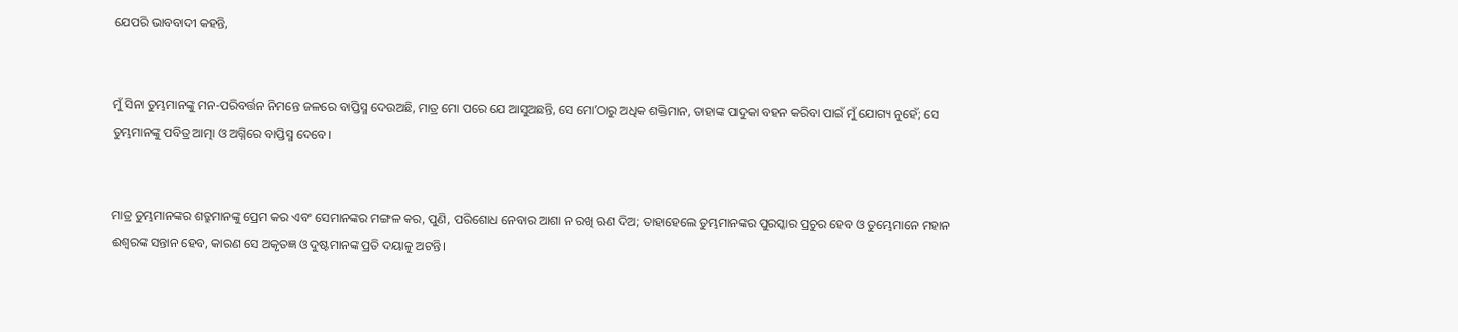ଯେପରି ଭାବବାଦୀ କହନ୍ତି,


ମୁଁ ସିନା ତୁମ୍ଭମାନଙ୍କୁ ମନ-ପରିବର୍ତ୍ତନ ନିମନ୍ତେ ଜଳରେ ବାପ୍ତିସ୍ମ ଦେଉଅଛି, ମାତ୍ର ମୋ ପରେ ଯେ ଆସୁଅଛନ୍ତି, ସେ ମୋʼଠାରୁ ଅଧିକ ଶକ୍ତିମାନ, ତାହାଙ୍କ ପାଦୁକା ବହନ କରିବା ପାଇଁ ମୁଁ ଯୋଗ୍ୟ ନୁହେଁ; ସେ ତୁମ୍ଭମାନଙ୍କୁ ପବିତ୍ର ଆତ୍ମା ଓ ଅଗ୍ନିରେ ବାପ୍ତିସ୍ମ ଦେବେ।


ମାତ୍ର ତୁମ୍ଭମାନଙ୍କର ଶତ୍ରୁମାନଙ୍କୁ ପ୍ରେମ କର ଏବଂ ସେମାନଙ୍କର ମଙ୍ଗଳ କର, ପୁଣି, ପରିଶୋଧ ନେବାର ଆଶା ନ ରଖି ଋଣ ଦିଅ; ତାହାହେଲେ ତୁମ୍ଭମାନଙ୍କର ପୁରସ୍କାର ପ୍ରଚୁର ହେବ ଓ ତୁମ୍ଭେମାନେ ମହାନ ଈଶ୍ବରଙ୍କ ସନ୍ତାନ ହେବ, କାରଣ ସେ ଅକୃତଜ୍ଞ ଓ ଦୁଷ୍ଟମାନଙ୍କ ପ୍ରତି ଦୟାଳୁ ଅଟନ୍ତି।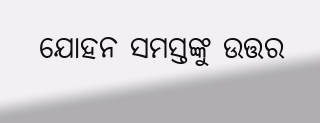ଯୋହନ ସମସ୍ତଙ୍କୁ ଉତ୍ତର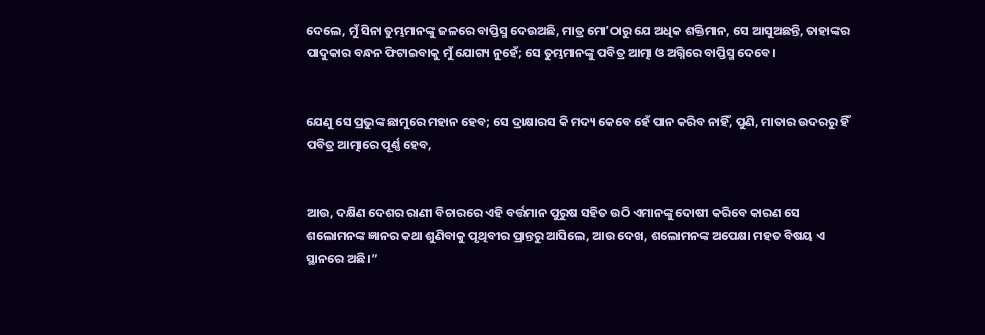ଦେଲେ, ମୁଁ ସିନା ତୁମ୍ଭମାନଙ୍କୁ ଜଳରେ ବାପ୍ତିସ୍ମ ଦେଉଅଛି, ମାତ୍ର ମୋʼଠାରୁ ଯେ ଅଧିକ ଶକ୍ତିମାନ, ସେ ଆସୁଅଛନ୍ତି, ତାହାଙ୍କର ପାଦୁକାର ବନ୍ଧନ ଫିଟାଇବାକୁ ମୁଁ ଯୋଗ୍ୟ ନୁହେଁ; ସେ ତୁମ୍ଭମାନଙ୍କୁ ପବିତ୍ର ଆତ୍ମା ଓ ଅଗ୍ନିରେ ବାପ୍ତିସ୍ମ ଦେବେ।


ଯେଣୁ ସେ ପ୍ରଭୁଙ୍କ ଛାମୁରେ ମହାନ ହେବ; ସେ ଦ୍ରାକ୍ଷାରସ କି ମଦ୍ୟ କେବେ ହେଁ ପାନ କରିବ ନାହିଁ, ପୁଣି, ମାତାର ଉଦରରୁ ହିଁ ପବିତ୍ର ଆତ୍ମାରେ ପୂର୍ଣ୍ଣ ହେବ,


ଆଉ, ଦକ୍ଷିଣ ଦେଶର ରାଣୀ ବିଚାରରେ ଏହି ବର୍ତ୍ତମାନ ପୁରୁଷ ସହିତ ଉଠି ଏମାନଙ୍କୁ ଦୋଷୀ କରିବେ କାରଣ ସେ ଶଲୋମନଙ୍କ ଜ୍ଞାନର କଥା ଶୁଣିବାକୁ ପୃଥିବୀର ପ୍ରାନ୍ତରୁ ଆସିଲେ, ଆଉ ଦେଖ, ଶଲୋମନଙ୍କ ଅପେକ୍ଷା ମହତ ବିଷୟ ଏ ସ୍ଥାନରେ ଅଛି।”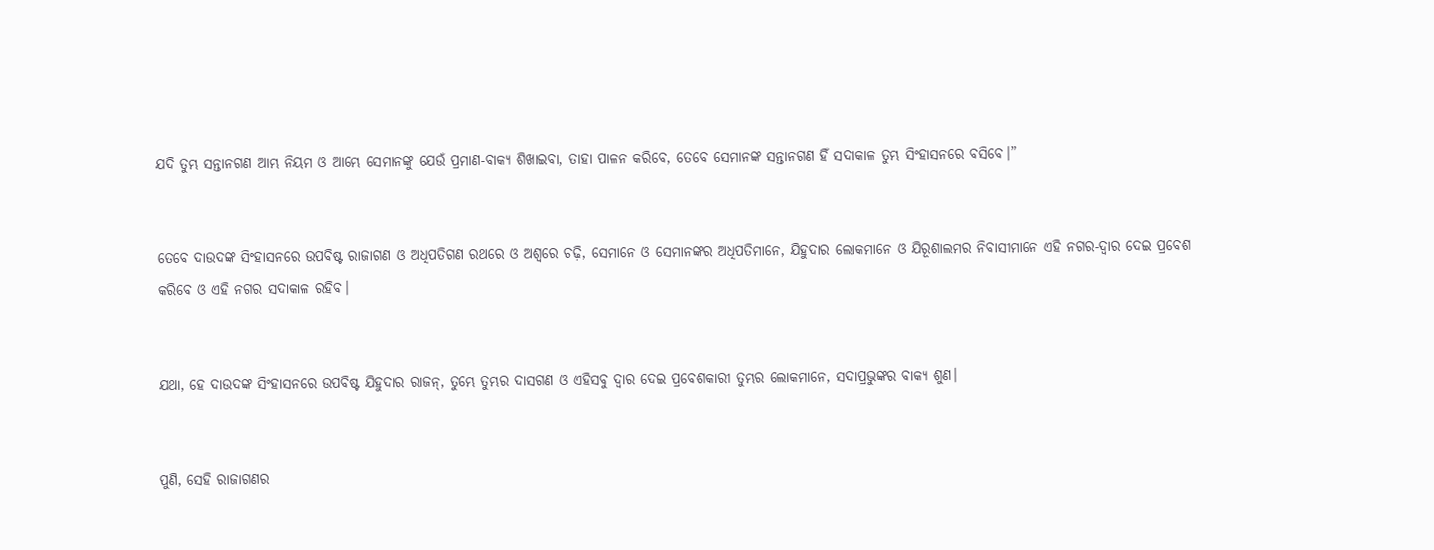ଯଦି ତୁମ୍ଭ ସନ୍ତାନଗଣ ଆମ୍ଭ ନିୟମ ଓ ଆମ୍ଭେ ସେମାନଙ୍କୁ ଯେଉଁ ପ୍ରମାଣ-ବାକ୍ୟ ଶିଖାଇବା, ତାହା ପାଳନ କରିବେ, ତେବେ ସେମାନଙ୍କ ସନ୍ତାନଗଣ ହିଁ ସଦାକାଳ ତୁମ୍ଭ ସିଂହାସନରେ ବସିବେ।”


ତେବେ ଦାଉଦଙ୍କ ସିଂହାସନରେ ଉପବିଷ୍ଟ ରାଜାଗଣ ଓ ଅଧିପତିଗଣ ରଥରେ ଓ ଅଶ୍ୱରେ ଚଢ଼ି, ସେମାନେ ଓ ସେମାନଙ୍କର ଅଧିପତିମାନେ, ଯିହୁଦାର ଲୋକମାନେ ଓ ଯିରୂଶାଲମର ନିବାସୀମାନେ ଏହି ନଗର-ଦ୍ୱାର ଦେଇ ପ୍ରବେଶ କରିବେ ଓ ଏହି ନଗର ସଦାକାଳ ରହିବ।


ଯଥା, ହେ ଦାଉଦଙ୍କ ସିଂହାସନରେ ଉପବିଷ୍ଟ ଯିହୁଦାର ରାଜନ୍‍, ତୁମ୍ଭେ ତୁମ୍ଭର ଦାସଗଣ ଓ ଏହିସବୁ ଦ୍ୱାର ଦେଇ ପ୍ରବେଶକାରୀ ତୁମ୍ଭର ଲୋକମାନେ, ସଦାପ୍ରଭୁଙ୍କର ବାକ୍ୟ ଶୁଣ।


ପୁଣି, ସେହି ରାଜାଗଣର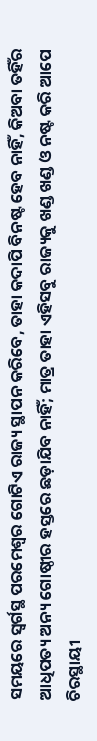ସମୟରେ ସ୍ୱର୍ଗସ୍ଥ ପରମେଶ୍ୱର ଗୋଟିଏ ରାଜ୍ୟ ସ୍ଥାପନ କରିବେ, ତାହା କଦାପି ବିନଷ୍ଟ ହେବ ନାହିଁ, କିଅବା ତହିଁର ଆଧିପତ୍ୟ ଅନ୍ୟ ଗୋଷ୍ଠୀର ହସ୍ତରେ ଛଡ଼ାଯିବ ନାହିଁ; ମାତ୍ର ତାହା ଏହିସବୁ ରାଜ୍ୟକୁ ଖଣ୍ଡ ଖଣ୍ଡ ଓ ନଷ୍ଟ କରି ଆପେ ଚିରସ୍ଥାୟୀ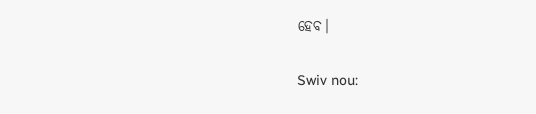ହେବ।


Swiv nou: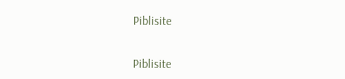Piblisite


Piblisite